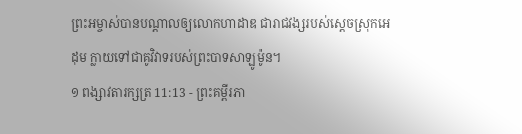ព្រះអម្ចាស់បានបណ្ដាលឲ្យលោកហាដាឌ ជារាជវង្សរបស់ស្ដេចស្រុកអេដុម ក្លាយទៅជាគូវិវាទរបស់ព្រះបាទសាឡូម៉ូន។
១ ពង្សាវតារក្សត្រ 11:13 - ព្រះគម្ពីរភា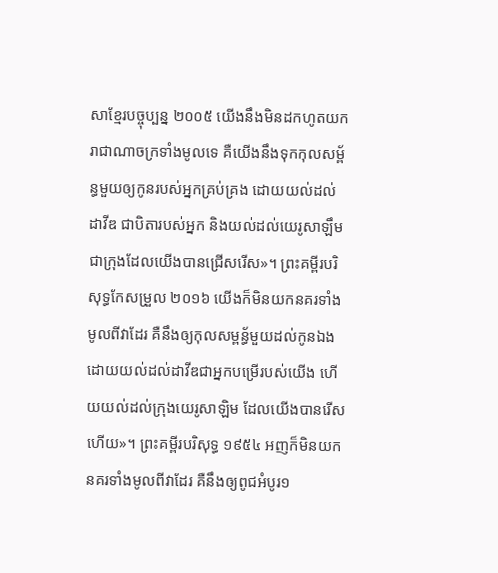សាខ្មែរបច្ចុប្បន្ន ២០០៥ យើងនឹងមិនដកហូតយករាជាណាចក្រទាំងមូលទេ គឺយើងនឹងទុកកុលសម្ព័ន្ធមួយឲ្យកូនរបស់អ្នកគ្រប់គ្រង ដោយយល់ដល់ដាវីឌ ជាបិតារបស់អ្នក និងយល់ដល់យេរូសាឡឹម ជាក្រុងដែលយើងបានជ្រើសរើស»។ ព្រះគម្ពីរបរិសុទ្ធកែសម្រួល ២០១៦ យើងក៏មិនយកនគរទាំងមូលពីវាដែរ គឺនឹងឲ្យកុលសម្ពន័្ធមួយដល់កូនឯង ដោយយល់ដល់ដាវីឌជាអ្នកបម្រើរបស់យើង ហើយយល់ដល់ក្រុងយេរូសាឡិម ដែលយើងបានរើសហើយ»។ ព្រះគម្ពីរបរិសុទ្ធ ១៩៥៤ អញក៏មិនយកនគរទាំងមូលពីវាដែរ គឺនឹងឲ្យពូជអំបូរ១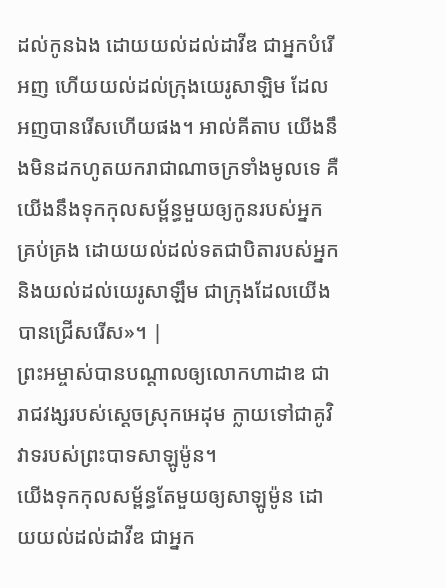ដល់កូនឯង ដោយយល់ដល់ដាវីឌ ជាអ្នកបំរើអញ ហើយយល់ដល់ក្រុងយេរូសាឡិម ដែលអញបានរើសហើយផង។ អាល់គីតាប យើងនឹងមិនដកហូតយករាជាណាចក្រទាំងមូលទេ គឺយើងនឹងទុកកុលសម្ព័ន្ធមួយឲ្យកូនរបស់អ្នកគ្រប់គ្រង ដោយយល់ដល់ទតជាបិតារបស់អ្នក និងយល់ដល់យេរូសាឡឹម ជាក្រុងដែលយើងបានជ្រើសរើស»។ |
ព្រះអម្ចាស់បានបណ្ដាលឲ្យលោកហាដាឌ ជារាជវង្សរបស់ស្ដេចស្រុកអេដុម ក្លាយទៅជាគូវិវាទរបស់ព្រះបាទសាឡូម៉ូន។
យើងទុកកុលសម្ព័ន្ធតែមួយឲ្យសាឡូម៉ូន ដោយយល់ដល់ដាវីឌ ជាអ្នក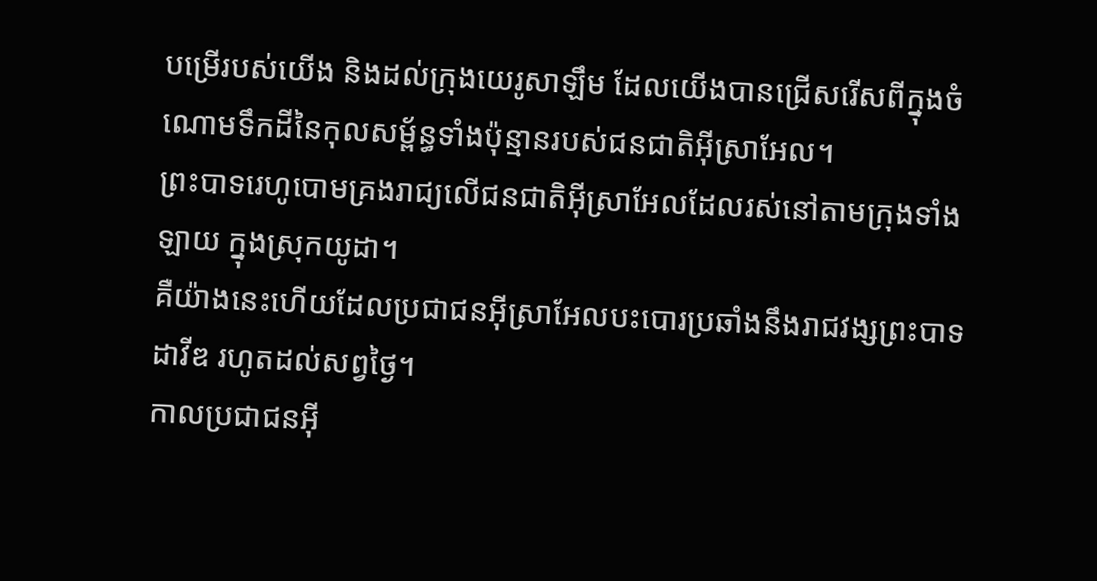បម្រើរបស់យើង និងដល់ក្រុងយេរូសាឡឹម ដែលយើងបានជ្រើសរើសពីក្នុងចំណោមទឹកដីនៃកុលសម្ព័ន្ធទាំងប៉ុន្មានរបស់ជនជាតិអ៊ីស្រាអែល។
ព្រះបាទរេហូបោមគ្រងរាជ្យលើជនជាតិអ៊ីស្រាអែលដែលរស់នៅតាមក្រុងទាំងឡាយ ក្នុងស្រុកយូដា។
គឺយ៉ាងនេះហើយដែលប្រជាជនអ៊ីស្រាអែលបះបោរប្រឆាំងនឹងរាជវង្សព្រះបាទដាវីឌ រហូតដល់សព្វថ្ងៃ។
កាលប្រជាជនអ៊ី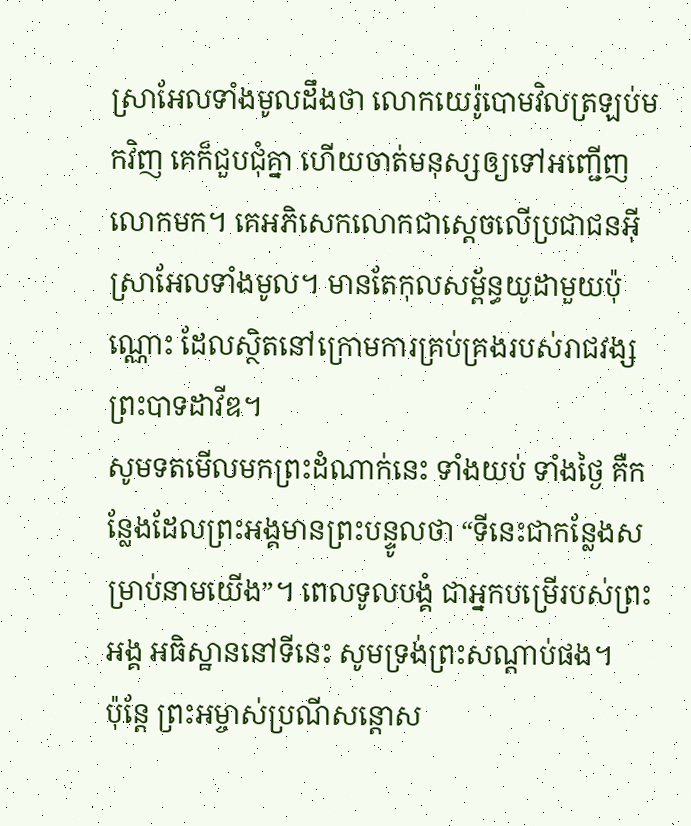ស្រាអែលទាំងមូលដឹងថា លោកយេរ៉ូបោមវិលត្រឡប់មកវិញ គេក៏ជួបជុំគ្នា ហើយចាត់មនុស្សឲ្យទៅអញ្ជើញលោកមក។ គេអភិសេកលោកជាស្ដេចលើប្រជាជនអ៊ីស្រាអែលទាំងមូល។ មានតែកុលសម្ព័ន្ធយូដាមួយប៉ុណ្ណោះ ដែលស្ថិតនៅក្រោមការគ្រប់គ្រងរបស់រាជវង្សព្រះបាទដាវីឌ។
សូមទតមើលមកព្រះដំណាក់នេះ ទាំងយប់ ទាំងថ្ងៃ គឺកន្លែងដែលព្រះអង្គមានព្រះបន្ទូលថា “ទីនេះជាកន្លែងសម្រាប់នាមយើង”។ ពេលទូលបង្គំ ជាអ្នកបម្រើរបស់ព្រះអង្គ អធិស្ឋាននៅទីនេះ សូមទ្រង់ព្រះសណ្ដាប់ផង។
ប៉ុន្តែ ព្រះអម្ចាស់ប្រណីសន្ដោស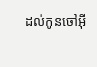ដល់កូនចៅអ៊ី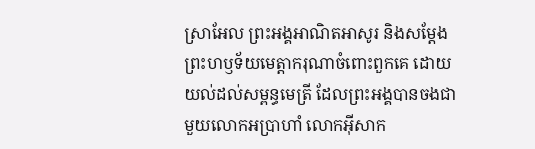ស្រាអែល ព្រះអង្គអាណិតអាសូរ និងសម្តែងព្រះហឫទ័យមេត្តាករុណាចំពោះពួកគេ ដោយយល់ដល់សម្ពន្ធមេត្រី ដែលព្រះអង្គបានចងជាមួយលោកអប្រាហាំ លោកអ៊ីសាក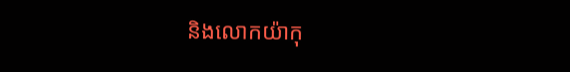និងលោកយ៉ាកុ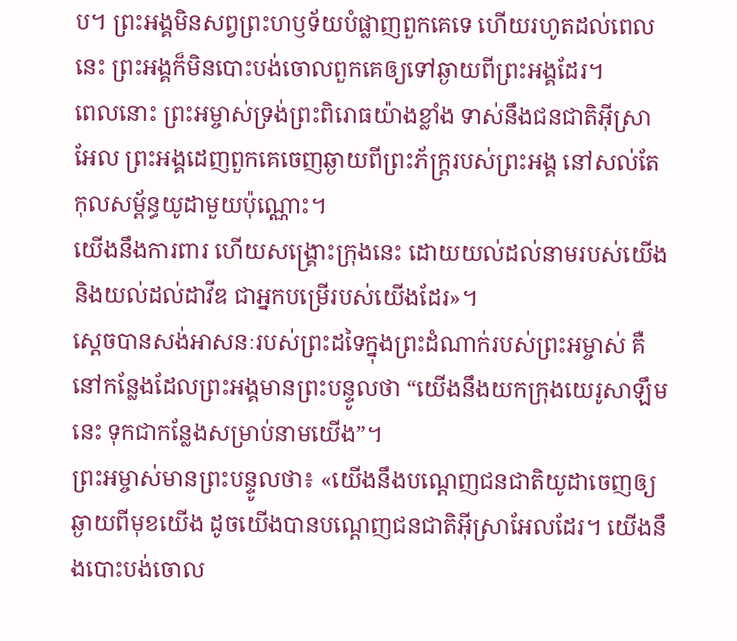ប។ ព្រះអង្គមិនសព្វព្រះហឫទ័យបំផ្លាញពួកគេទេ ហើយរហូតដល់ពេលនេះ ព្រះអង្គក៏មិនបោះបង់ចោលពួកគេឲ្យទៅឆ្ងាយពីព្រះអង្គដែរ។
ពេលនោះ ព្រះអម្ចាស់ទ្រង់ព្រះពិរោធយ៉ាងខ្លាំង ទាស់នឹងជនជាតិអ៊ីស្រាអែល ព្រះអង្គដេញពួកគេចេញឆ្ងាយពីព្រះភ័ក្ត្ររបស់ព្រះអង្គ នៅសល់តែកុលសម្ព័ន្ធយូដាមួយប៉ុណ្ណោះ។
យើងនឹងការពារ ហើយសង្គ្រោះក្រុងនេះ ដោយយល់ដល់នាមរបស់យើង និងយល់ដល់ដាវីឌ ជាអ្នកបម្រើរបស់យើងដែរ»។
ស្ដេចបានសង់អាសនៈរបស់ព្រះដទៃក្នុងព្រះដំណាក់របស់ព្រះអម្ចាស់ គឺនៅកន្លែងដែលព្រះអង្គមានព្រះបន្ទូលថា “យើងនឹងយកក្រុងយេរូសាឡឹមនេះ ទុកជាកន្លែងសម្រាប់នាមយើង”។
ព្រះអម្ចាស់មានព្រះបន្ទូលថា៖ «យើងនឹងបណ្ដេញជនជាតិយូដាចេញឲ្យឆ្ងាយពីមុខយើង ដូចយើងបានបណ្ដេញជនជាតិអ៊ីស្រាអែលដែរ។ យើងនឹងបោះបង់ចោល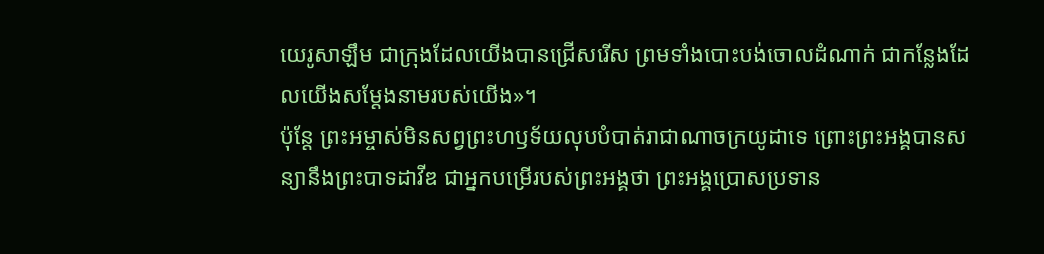យេរូសាឡឹម ជាក្រុងដែលយើងបានជ្រើសរើស ព្រមទាំងបោះបង់ចោលដំណាក់ ជាកន្លែងដែលយើងសម្តែងនាមរបស់យើង»។
ប៉ុន្តែ ព្រះអម្ចាស់មិនសព្វព្រះហឫទ័យលុបបំបាត់រាជាណាចក្រយូដាទេ ព្រោះព្រះអង្គបានសន្យានឹងព្រះបាទដាវីឌ ជាអ្នកបម្រើរបស់ព្រះអង្គថា ព្រះអង្គប្រោសប្រទាន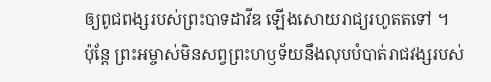ឲ្យពូជពង្សរបស់ព្រះបាទដាវីឌ ឡើងសោយរាជ្យរហូតតទៅ ។
ប៉ុន្តែ ព្រះអម្ចាស់មិនសព្វព្រះហឫទ័យនឹងលុបបំបាត់រាជវង្សរបស់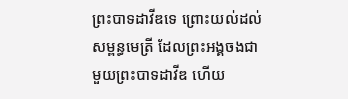ព្រះបាទដាវីឌទេ ព្រោះយល់ដល់សម្ពន្ធមេត្រី ដែលព្រះអង្គចងជាមួយព្រះបាទដាវីឌ ហើយ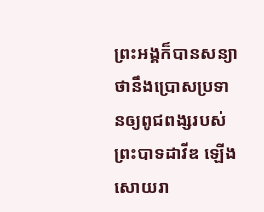ព្រះអង្គក៏បានសន្យាថានឹងប្រោសប្រទានឲ្យពូជពង្សរបស់ព្រះបាទដាវីឌ ឡើងសោយរា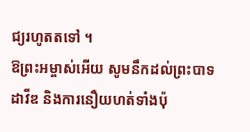ជ្យរហូតតទៅ ។
ឱព្រះអម្ចាស់អើយ សូមនឹកដល់ព្រះបាទដាវីឌ និងការនឿយហត់ទាំងប៉ុ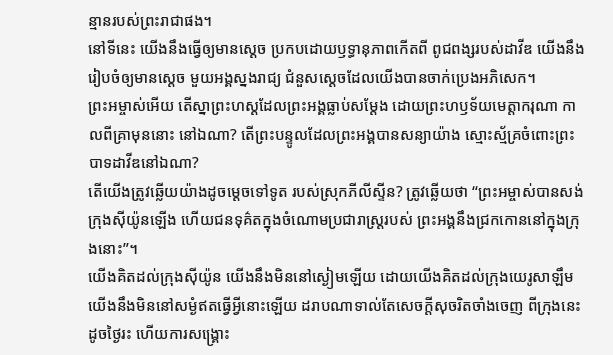ន្មានរបស់ព្រះរាជាផង។
នៅទីនេះ យើងនឹងធ្វើឲ្យមានស្ដេច ប្រកបដោយឫទ្ធានុភាពកើតពី ពូជពង្សរបស់ដាវីឌ យើងនឹងរៀបចំឲ្យមានស្ដេច មួយអង្គស្នងរាជ្យ ជំនួសស្ដេចដែលយើងបានចាក់ប្រេងអភិសេក។
ព្រះអម្ចាស់អើយ តើស្នាព្រះហស្ដដែលព្រះអង្គធ្លាប់សម្តែង ដោយព្រះហឫទ័យមេត្តាករុណា កាលពីគ្រាមុននោះ នៅឯណា? តើព្រះបន្ទូលដែលព្រះអង្គបានសន្យាយ៉ាង ស្មោះស្ម័គ្រចំពោះព្រះបាទដាវីឌនៅឯណា?
តើយើងត្រូវឆ្លើយយ៉ាងដូចម្ដេចទៅទូត របស់ស្រុកភីលីស្ទីន? ត្រូវឆ្លើយថា “ព្រះអម្ចាស់បានសង់ក្រុងស៊ីយ៉ូនឡើង ហើយជនទុគ៌តក្នុងចំណោមប្រជារាស្ដ្ររបស់ ព្រះអង្គនឹងជ្រកកោននៅក្នុងក្រុងនោះ”។
យើងគិតដល់ក្រុងស៊ីយ៉ូន យើងនឹងមិននៅស្ងៀមឡើយ ដោយយើងគិតដល់ក្រុងយេរូសាឡឹម យើងនឹងមិននៅសម្ងំឥតធ្វើអ្វីនោះឡើយ ដរាបណាទាល់តែសេចក្ដីសុចរិតចាំងចេញ ពីក្រុងនេះដូចថ្ងៃរះ ហើយការសង្គ្រោះ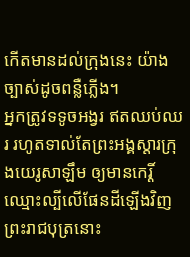កើតមានដល់ក្រុងនេះ យ៉ាងច្បាស់ដូចពន្លឺភ្លើង។
អ្នកត្រូវទទូចអង្វរ ឥតឈប់ឈរ រហូតទាល់តែព្រះអង្គស្ដារក្រុងយេរូសាឡឹម ឲ្យមានកេរ្តិ៍ឈ្មោះល្បីលើផែនដីឡើងវិញ
ព្រះរាជបុត្រនោះ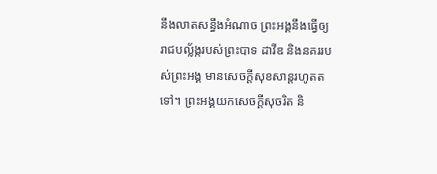នឹងលាតសន្ធឹងអំណាច ព្រះអង្គនឹងធ្វើឲ្យរាជបល្ល័ង្ករបស់ព្រះបាទ ដាវីឌ និងនគររបស់ព្រះអង្គ មានសេចក្ដីសុខសាន្តរហូតតទៅ។ ព្រះអង្គយកសេចក្ដីសុចរិត និ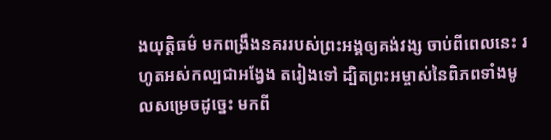ងយុត្តិធម៌ មកពង្រឹងនគររបស់ព្រះអង្គឲ្យគង់វង្ស ចាប់ពីពេលនេះ រហូតអស់កល្បជាអង្វែង តរៀងទៅ ដ្បិតព្រះអម្ចាស់នៃពិភពទាំងមូលសម្រេចដូច្នេះ មកពី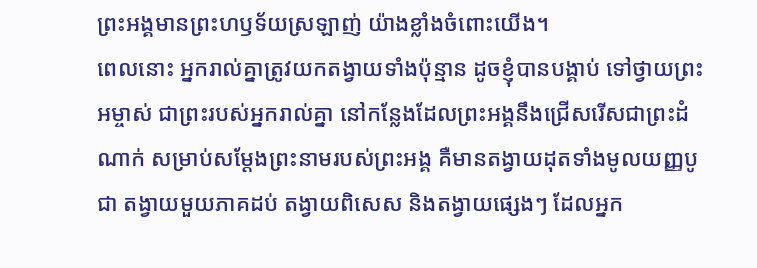ព្រះអង្គមានព្រះហឫទ័យស្រឡាញ់ យ៉ាងខ្លាំងចំពោះយើង។
ពេលនោះ អ្នករាល់គ្នាត្រូវយកតង្វាយទាំងប៉ុន្មាន ដូចខ្ញុំបានបង្គាប់ ទៅថ្វាយព្រះអម្ចាស់ ជាព្រះរបស់អ្នករាល់គ្នា នៅកន្លែងដែលព្រះអង្គនឹងជ្រើសរើសជាព្រះដំណាក់ សម្រាប់សម្តែងព្រះនាមរបស់ព្រះអង្គ គឺមានតង្វាយដុតទាំងមូលយញ្ញបូជា តង្វាយមួយភាគដប់ តង្វាយពិសេស និងតង្វាយផ្សេងៗ ដែលអ្នក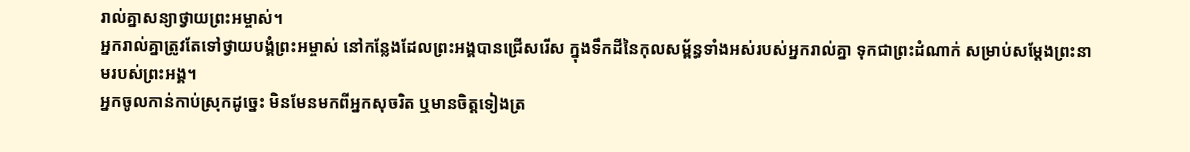រាល់គ្នាសន្យាថ្វាយព្រះអម្ចាស់។
អ្នករាល់គ្នាត្រូវតែទៅថ្វាយបង្គំព្រះអម្ចាស់ នៅកន្លែងដែលព្រះអង្គបានជ្រើសរើស ក្នុងទឹកដីនៃកុលសម្ព័ន្ធទាំងអស់របស់អ្នករាល់គ្នា ទុកជាព្រះដំណាក់ សម្រាប់សម្តែងព្រះនាមរបស់ព្រះអង្គ។
អ្នកចូលកាន់កាប់ស្រុកដូច្នេះ មិនមែនមកពីអ្នកសុចរិត ឬមានចិត្តទៀងត្រ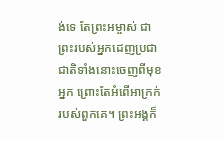ង់ទេ តែព្រះអម្ចាស់ ជាព្រះរបស់អ្នកដេញប្រជាជាតិទាំងនោះចេញពីមុខអ្នក ព្រោះតែអំពើអាក្រក់របស់ពួកគេ។ ព្រះអង្គក៏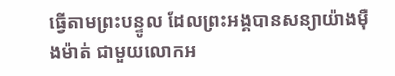ធ្វើតាមព្រះបន្ទូល ដែលព្រះអង្គបានសន្យាយ៉ាងម៉ឺងម៉ាត់ ជាមួយលោកអ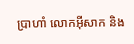ប្រាហាំ លោកអ៊ីសាក និង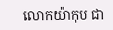លោកយ៉ាកុប ជា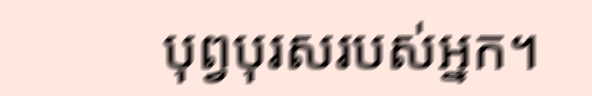បុព្វបុរសរបស់អ្នក។